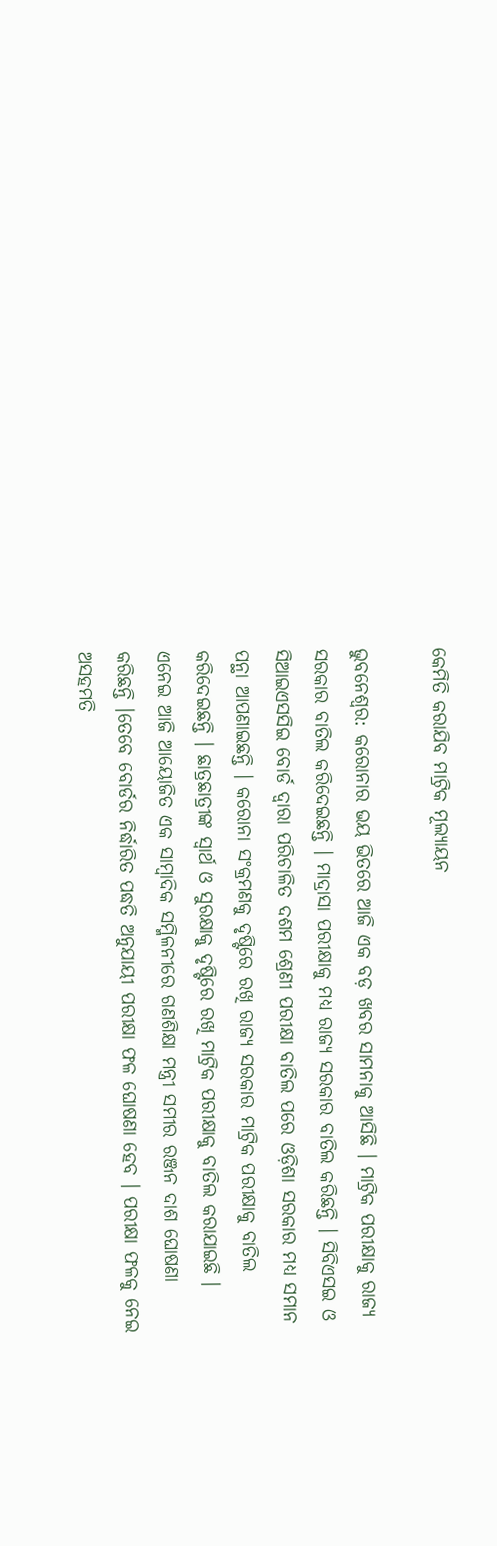କେମିତି କରାଯିବ ମାଟ୍ରିକ ମୂଲ୍ୟାୟନ

ଭୁବନେଶ୍ୱର: କରୋନାର ଭୟ ଭିତରେ ଆଜି ଏକ ବଡ଼ ଖବର ସାମନାକୁ ଆସିଛି । ମାଟ୍ରିକ ପରୀକ୍ଷାକୁ ରାଜ୍ୟ ସରକାର ବାତିଲ କରିଦେଇଛନ୍ତି । ମାଦ୍ରାସା ପରୀକ୍ଷାକୁ ମଧ୍ୟ ରାଜ୍ୟ ସରକାର ବାତିଲ କରିଛନ୍ତି । ସିବିଏସଇ ଓ ସିଆଇଏସସିଇ ବୋର୍ଡ ଦ୍ୱାରା ପରିଚାଳିତ ଦଶମ ଶ୍ରେଣୀ ପରୀକ୍ଷା ବାତିଲ ପରେ ଓଡ଼ିଶା ସରକାର ମଧ୍ୟ ସମାନ ପନ୍ଥା ଆପଣାଇଛନ୍ତି । କରୋନା ସଂକ୍ରମଣକୁ ଦୃଷ୍ଟିରେ ରଖି ରାଜ୍ୟ ସରକାର ମାଟ୍ରିକ ପରୀକ୍ଷାକୁ ବାତିଲ କରିଦେଇଛନ୍ତି । ଛାତ୍ରଛାତ୍ରୀଙ୍କ ସ୍ୱାର୍ଥ ଓ ସୁରକ୍ଷାକୁ ଦୃଷ୍ଟିରେ ରଖି ମାଟ୍ରିକ ପରୀକ୍ଷାକୁ ବାତିଲ କରାଯାଇଛି । ଏନେଇ ଆଜି ଆୟୋଜିତ ଏକ ସାମ୍ବାଦିକ ସମ୍ମିଳନୀରେ ଗଣଶିକ୍ଷା ମନ୍ତ୍ରୀ ସମୀର ରଞ୍ଜନ ଦାଶ ଘୋଷଣା କରିଛନ୍ତି ।ତେବେ ବୋର୍ଡର ନିର୍ଦ୍ଧାରିତ ପଦ୍ଧତି ଅନୁଯାୟୀ ପରୀକ୍ଷା ଫଳ ଘୋଷଣା ହେବ । ପରୀକ୍ଷା ଫଳକୁ ନେଇ ଅସହମତି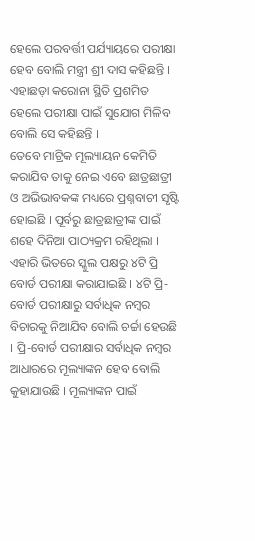ହେଲେ ପରବର୍ତ୍ତୀ ପର୍ଯ୍ୟାୟରେ ପରୀକ୍ଷା ହେବ ବୋଲି ମନ୍ତ୍ରୀ ଶ୍ରୀ ଦାସ କହିଛନ୍ତି । ଏହାଛଡ଼ା କରୋନା ସ୍ଥିତି ପ୍ରଶମିତ ହେଲେ ପରୀକ୍ଷା ପାଇଁ ସୁଯୋଗ ମିଳିବ ବୋଲି ସେ କହିଛନ୍ତି ।
ତେବେ ମାଟ୍ରିକ ମୂଲ୍ୟାୟନ କେମିତି କରାଯିବ ତାକୁ ନେଇ ଏବେ ଛାତ୍ରଛାତ୍ରୀ ଓ ଅଭିଭାବକଙ୍କ ମଧ୍ୟରେ ପ୍ରଶ୍ନବାଚୀ ସୃଷ୍ଟି ହୋଇଛି । ପୂର୍ବରୁ ଛାତ୍ରଛାତ୍ରୀଙ୍କ ପାଇଁ ଶହେ ଦିନିଆ ପାଠ୍ୟକ୍ରମ ରହିଥିଲା । ଏହାରି ଭିତରେ ସ୍କୁଲ ପକ୍ଷରୁ ୪ଟି ପ୍ରି ବୋର୍ଡ ପରୀକ୍ଷା କରାଯାଇଛି । ୪ଟି ପ୍ରି-ବୋର୍ଡ ପରୀକ୍ଷାରୁ ସର୍ବାଧିକ ନମ୍ବର ବିଚାରକୁ ନିଆଯିବ ବୋଲି ଚର୍ଚ୍ଚା ହେଉଛି । ପ୍ରି-ବୋର୍ଡ ପରୀକ୍ଷାର ସର୍ବାଧିକ ନମ୍ବର ଆଧାରରେ ମୂଲ୍ୟାଙ୍କନ ହେବ ବୋଲି କୁହାଯାଉଛି । ମୂଲ୍ୟାଙ୍କନ ପାଇଁ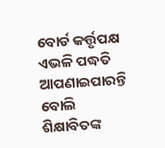ବୋର୍ଡ କର୍ତ୍ତୃପକ୍ଷ ଏଭଳି ପଦ୍ଧତି ଆପଣାଇପାରନ୍ତି ବୋଲି ଶିକ୍ଷାବିତଙ୍କ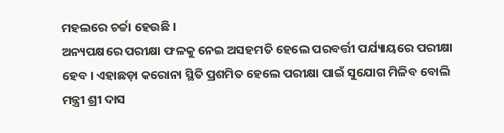ମହଲରେ ଚର୍ଚ୍ଚା ହେଉଛି ।
ଅନ୍ୟପକ୍ଷରେ ପରୀକ୍ଷା ଫଳକୁ ନେଇ ଅସହମତି ହେଲେ ପରବର୍ତ୍ତୀ ପର୍ଯ୍ୟାୟରେ ପରୀକ୍ଷା ହେବ । ଏହାଛଡ଼ା କରୋନା ସ୍ଥିତି ପ୍ରଶମିତ ହେଲେ ପରୀକ୍ଷା ପାଇଁ ସୁଯୋଗ ମିଳିବ ବୋଲି ମନ୍ତ୍ରୀ ଶ୍ରୀ ଦାସ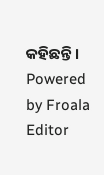କହିଛନ୍ତି ।
Powered by Froala Editor